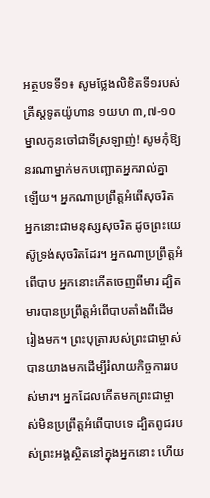អត្ថបទទី១៖ សូមថ្លែងលិខិតទី១របស់គ្រីស្ដទូតយ៉ូហាន ១យហ ៣,៧-១០
ម្នាលកូនចៅជាទីស្រឡាញ់! សូមកុំឱ្យនរណាម្នាក់មកបញ្ឆោតអ្នករាល់គ្នាឡើយ។ អ្នកណាប្រព្រឹត្តអំពើសុចរិត អ្នកនោះជាមនុស្សសុចរិត ដូចព្រះយេស៊ូទ្រង់សុចរិតដែរ។ អ្នកណាប្រព្រឹត្តអំពើបាប អ្នកនោះកើតចេញពីមារ ដ្បិតមារបានប្រព្រឹត្តអំពើបាបតាំងពីដើមរៀងមក។ ព្រះបុត្រារបស់ព្រះជាម្ចាស់បានយាងមកដើម្បីរំលាយកិច្ចការរបស់មារ។ អ្នកដែលកើតមកព្រះជាម្ចាស់មិនប្រព្រឹត្តអំពើបាបទេ ដ្បិតពូជរបស់ព្រះអង្គស្ថិតនៅក្នុងអ្នកនោះ ហើយ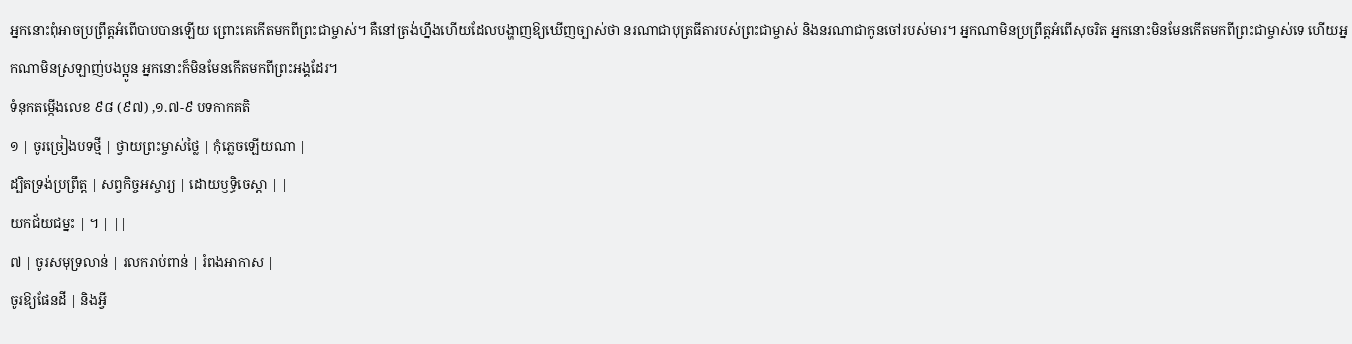អ្នកនោះពុំអាចប្រព្រឹត្តអំពើបាបបានឡើយ ព្រោះគេកើតមកពីព្រះជាម្ចាស់។ គឺនៅត្រង់ហ្នឹងហើយដែលបង្ហាញឱ្យឃើញច្បាស់ថា នរណាជាបុត្រធីតារបស់ព្រះជាម្ចាស់ និងនរណាជាកូនចៅរបស់មារ។ អ្នកណាមិនប្រព្រឹត្តអំពើសុចរិត អ្នកនោះមិនមែនកើតមកពីព្រះជាម្ចាស់ទេ ហើយអ្នកណាមិនស្រឡាញ់បងប្អូន អ្នកនោះក៏មិនមែនកើតមកពីព្រះអង្គដែរ។
ទំនុកតម្កើងលេខ ៩៨ (៩៧) ,១.៧-៩ បទកាកគតិ
១ | ចូរច្រៀងបទថ្មី | ថ្វាយព្រះម្ចាស់ថ្លៃ | កុំភ្លេចឡើយណា |
ដ្បិតទ្រង់ប្រព្រឹត្ត | សព្វកិច្ចអស្ចារ្យ | ដោយឫទ្ធិចេស្តា | |
យកជ័យជម្នះ | ។ | ||
៧ | ចូរសមុទ្រលាន់ | រលករាប់ពាន់ | រំពងអាកាស |
ចូរឱ្យផែនដី | និងអ្វី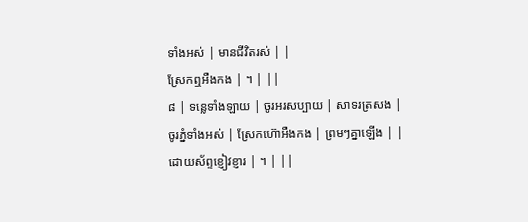ទាំងអស់ | មានជីវិតរស់ | |
ស្រែកឮអឺងកង | ។ | ||
៨ | ទន្លេទាំងឡាយ | ចូរអរសប្បាយ | សាទរត្រសង |
ចូរភ្នំទាំងអស់ | ស្រែកហ៊ោអឺងកង | ព្រមៗគ្នាឡើង | |
ដោយស័ព្ទខ្ញៀវខ្ញារ | ។ | ||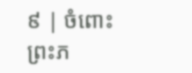៩ | ចំពោះព្រះភ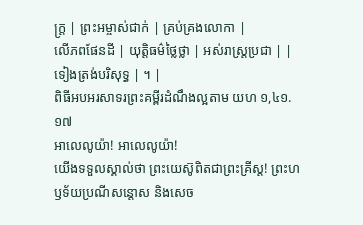ក្ត្រ | ព្រះអម្ចាស់ជាក់ | គ្រប់គ្រងលោកា |
លើភពផែនដី | យុត្តិធម៌ថ្លៃថ្លា | អស់រាស្ត្រប្រជា | |
ទៀងត្រង់បរិសុទ្ធ | ។ |
ពិធីអបអរសាទរព្រះគម្ពីរដំណឹងល្អតាម យហ ១,៤១.១៧
អាលេលូយ៉ា! អាលេលូយ៉ា!
យើងទទួលស្គាល់ថា ព្រះយេស៊ូពិតជាព្រះគ្រីស្ត! ព្រះហឫទ័យប្រណីសន្តោស និងសេច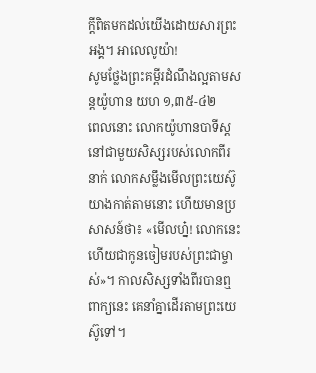ក្តីពិតមកដល់យើងដោយសារព្រះអង្គ។ អាលេលូយ៉ា!
សូមថ្លែងព្រះគម្ពីរដំណឹងល្អតាមសន្តយ៉ូហាន យហ ១,៣៥-៤២
ពេលនោះ លោកយ៉ូហានបាទីស្តនៅជាមួយសិស្សរបស់លោកពីរនាក់ លោកសម្លឹងមើលព្រះយេស៊ូយាងកាត់តាមនោះ ហើយមានប្រសាសន៍ថា៖ «មើលហ្ន៎! លោកនេះហើយជាកូនចៀមរបស់ព្រះជាម្ចាស់»។ កាលសិស្សទាំងពីរបានឮពាក្យនេះ គេនាំគ្នាដើរតាមព្រះយេស៊ូទៅ។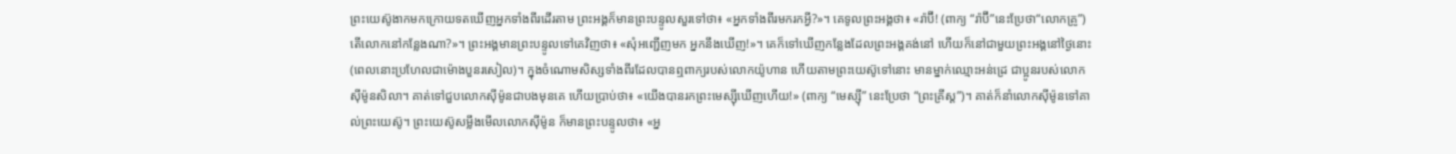ព្រះយេស៊ូងាកមកក្រោយទតឃើញអ្នកទាំងពីរដើរតាម ព្រះអង្គក៏មានព្រះបន្ទូលសួរទៅថា៖ «អ្នកទាំងពីរមករកអ្វី?»។ គេទូលព្រះអង្គថា៖ «រ៉ាប៊ី! (ពាក្យ “រ៉ាប៊ី”នេះប្រែថា“លោកគ្រូ”) តើលោកនៅកន្លែងណា?»។ ព្រះអង្គមានព្រះបន្ទូលទៅគេវិញថា៖ «សុំអញ្ជើញមក អ្នកនឹងឃើញ!»។ គេក៏ទៅឃើញកន្លែងដែលព្រះអង្គគង់នៅ ហើយក៏នៅជាមួយព្រះអង្គនៅថ្ងៃនោះ (ពេលនោះប្រហែលជាម៉ោងបួនរសៀល)។ ក្នុងចំណោមសិស្សទាំងពីរដែលបានឮពាក្យរបស់លោកយ៉ូហាន ហើយតាមព្រះយេស៊ូទៅនោះ មានម្នាក់ឈ្មោះអន់ដ្រេ ជាប្អូនរបស់លោកស៊ីម៉ូនសិលា។ គាត់ទៅជួបលោកស៊ីម៉ូនជាបងមុនគេ ហើយប្រាប់ថា៖ «យើងបានរកព្រះមេស្ស៊ីឃើញហើយ!» (ពាក្យ “មេស្ស៊ី” នេះប្រែថា “ព្រះគ្រីស្ត”)។ គាត់ក៏នាំលោកស៊ីម៉ូនទៅគាល់ព្រះយេស៊ូ។ ព្រះយេស៊ូសម្លឹងមើលលោកស៊ីម៉ូន ក៏មានព្រះបន្ទូលថា៖ «អ្ន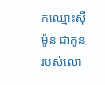កឈ្មោះស៊ីម៉ូន ជាកូនរបស់លោ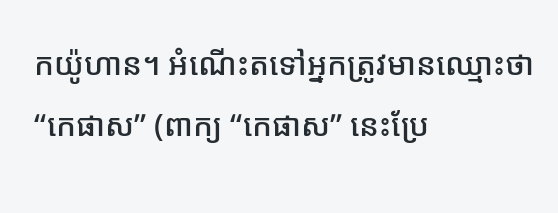កយ៉ូហាន។ អំណើះតទៅអ្នកត្រូវមានឈ្មោះថា “កេផាស” (ពាក្យ “កេផាស” នេះប្រែ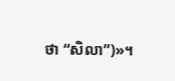ថា “សិលា”)»។